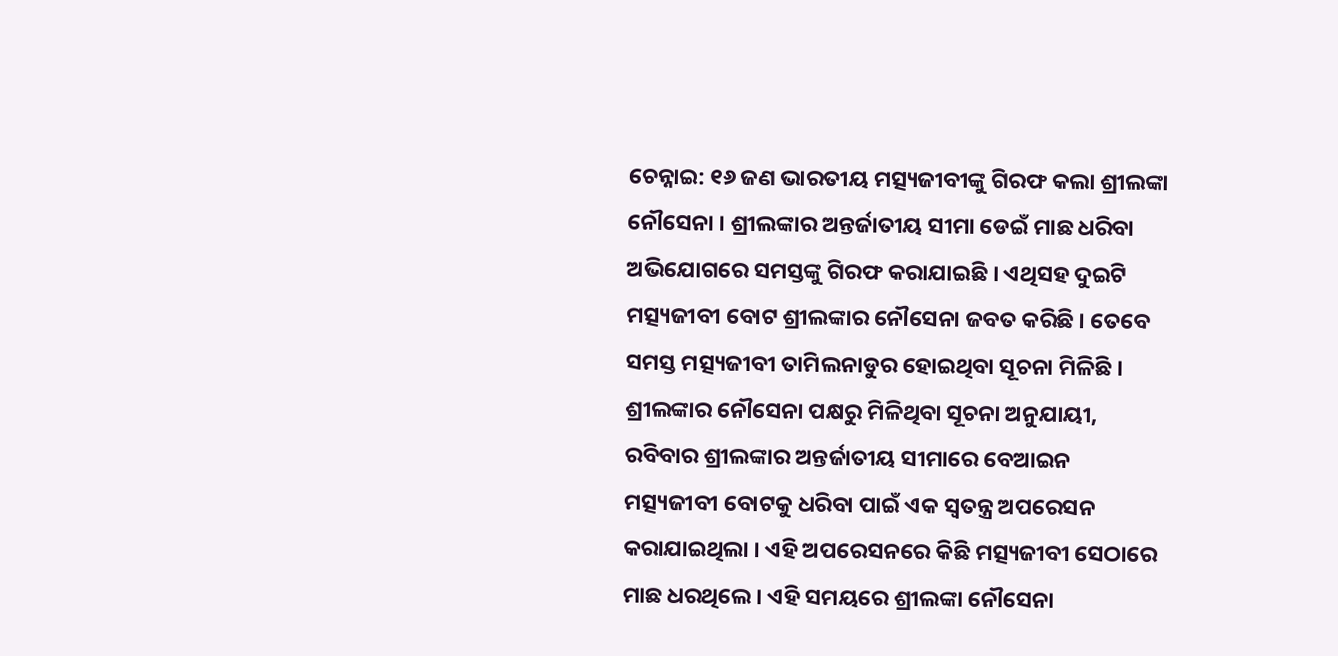ଚେନ୍ନାଇ: ୧୬ ଜଣ ଭାରତୀୟ ମତ୍ସ୍ୟଜୀବୀଙ୍କୁ ଗିରଫ କଲା ଶ୍ରୀଲଙ୍କା ନୌସେନା । ଶ୍ରୀଲଙ୍କାର ଅନ୍ତର୍ଜାତୀୟ ସୀମା ଡେଇଁ ମାଛ ଧରିବା ଅଭିଯୋଗରେ ସମସ୍ତଙ୍କୁ ଗିରଫ କରାଯାଇଛି । ଏଥିସହ ଦୁଇଟି ମତ୍ସ୍ୟଜୀବୀ ବୋଟ ଶ୍ରୀଲଙ୍କାର ନୌସେନା ଜବତ କରିଛି । ତେବେ ସମସ୍ତ ମତ୍ସ୍ୟଜୀବୀ ତାମିଲନାଡୁର ହୋଇଥିବା ସୂଚନା ମିଳିଛି ।
ଶ୍ରୀଲଙ୍କାର ନୌସେନା ପକ୍ଷରୁ ମିଳିଥିବା ସୂଚନା ଅନୁଯାୟୀ, ରବିବାର ଶ୍ରୀଲଙ୍କାର ଅନ୍ତର୍ଜାତୀୟ ସୀମାରେ ବେଆଇନ ମତ୍ସ୍ୟଜୀବୀ ବୋଟକୁ ଧରିବା ପାଇଁ ଏକ ସ୍ବତନ୍ତ୍ର ଅପରେସନ କରାଯାଇଥିଲା । ଏହି ଅପରେସନରେ କିଛି ମତ୍ସ୍ୟଜୀବୀ ସେଠାରେ ମାଛ ଧରଥିଲେ । ଏହି ସମୟରେ ଶ୍ରୀଲଙ୍କା ନୌସେନା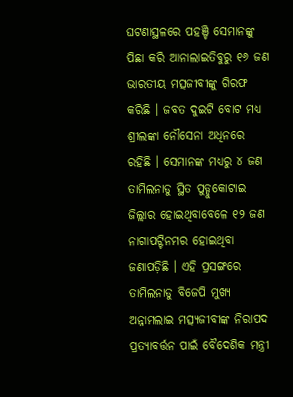ଘଟଣାସ୍ଥଳରେ ପହଞ୍ଚି ସେମାନଙ୍କୁ ପିଛା କରି ଆନାଲାଇତିବୁରୁ ୧୬ ଜଣ ଭାରତୀୟ ମତ୍ସଜୀବୀଙ୍କୁ ଗିରଫ କରିଛି । ଜବତ ଦୁଇଟି ବୋଟ ମଧ୍ୟ ଶ୍ରୀଲଙ୍କା ନୌସେନା ଅଧିନରେ ରହିଛି । ସେମାନଙ୍କ ମଧ୍ୟରୁ ୪ ଜଣ ତାମିଲନାଡୁ ସ୍ଥିତ ପୁଡ୍ଡୁକୋଟାଇ ଜିଲ୍ଲାର ହୋଇଥିବାବେଳେ ୧୨ ଜଣ ନାଗାପଟ୍ଟିନମର ହୋଇଥିବା ଜଣାପଡ଼ିଛି । ଏହି ପ୍ରସଙ୍ଗରେ ତାମିଲନାଡୁ ବିଜେପି ମୁଖ୍ୟ ଅନ୍ନାମଲାଇ ମତ୍ସ୍ୟଜୀବୀଙ୍କ ନିରାପଦ ପ୍ରତ୍ୟାବର୍ତ୍ତନ ପାଇଁ ବୈଦେଶିକ ମନ୍ତ୍ରୀ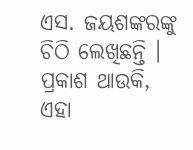ଏସ. ଜୟଶଙ୍କରଙ୍କୁ ଚିଠି ଲେଖିଛନ୍ତି ।
ପ୍ରକାଶ ଥାଉକି, ଏହା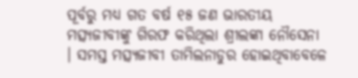ପୂର୍ବରୁ ମଧ୍ୟ ଗତ ବର୍ଷ ୧୫ ଜଣ ଭାରତୀୟ ମତ୍ସ୍ୟଜୀବୀଙ୍କୁ ଗିରଫ କରିଥିଲା ଶ୍ରୀଲଙ୍କା ନୌସେନା । ସମସ୍ତ ମତ୍ସ୍ୟଜୀବୀ ତାମିଲନାଡୁର ହୋଇଥିବାବେଳେ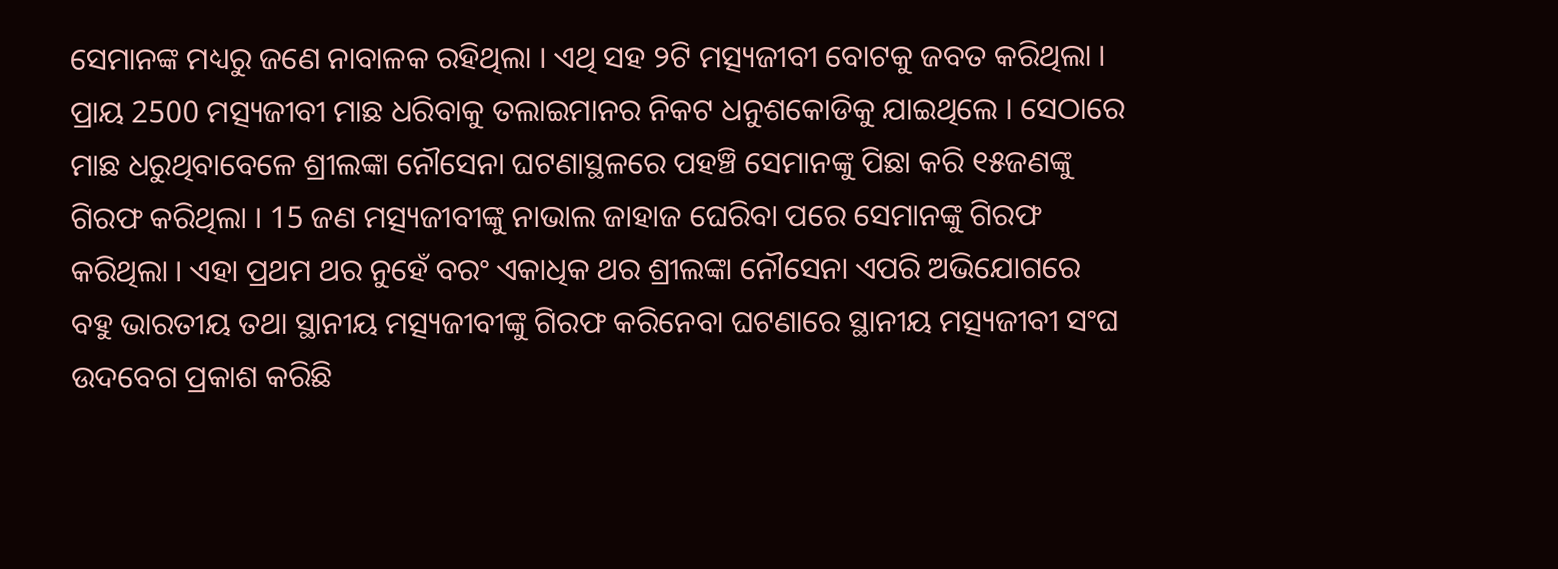ସେମାନଙ୍କ ମଧ୍ୟରୁ ଜଣେ ନାବାଳକ ରହିଥିଲା । ଏଥି ସହ ୨ଟି ମତ୍ସ୍ୟଜୀବୀ ବୋଟକୁ ଜବତ କରିଥିଲା । ପ୍ରାୟ 2500 ମତ୍ସ୍ୟଜୀବୀ ମାଛ ଧରିବାକୁ ତଲାଇମାନର ନିକଟ ଧନୁଶକୋଡିକୁ ଯାଇଥିଲେ । ସେଠାରେ ମାଛ ଧରୁଥିବାବେଳେ ଶ୍ରୀଲଙ୍କା ନୌସେନା ଘଟଣାସ୍ଥଳରେ ପହଞ୍ଚି ସେମାନଙ୍କୁ ପିଛା କରି ୧୫ଜଣଙ୍କୁ ଗିରଫ କରିଥିଲା । 15 ଜଣ ମତ୍ସ୍ୟଜୀବୀଙ୍କୁ ନାଭାଲ ଜାହାଜ ଘେରିବା ପରେ ସେମାନଙ୍କୁ ଗିରଫ କରିଥିଲା । ଏହା ପ୍ରଥମ ଥର ନୁହେଁ ବରଂ ଏକାଧିକ ଥର ଶ୍ରୀଲଙ୍କା ନୌସେନା ଏପରି ଅଭିଯୋଗରେ ବହୁ ଭାରତୀୟ ତଥା ସ୍ଥାନୀୟ ମତ୍ସ୍ୟଜୀବୀଙ୍କୁ ଗିରଫ କରିନେବା ଘଟଣାରେ ସ୍ଥାନୀୟ ମତ୍ସ୍ୟଜୀବୀ ସଂଘ ଉଦବେଗ ପ୍ରକାଶ କରିଛି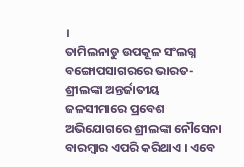।
ତାମିଲନାଡୁ ଉପକୂଳ ସଂଲଗ୍ନ ବଙ୍ଗୋପସାଗରରେ ଭାରତ-ଶ୍ରୀଲଙ୍କା ଅନ୍ତର୍ଜାତୀୟ ଜଳସୀମାରେ ପ୍ରବେଶ ଅଭିଯୋଗରେ ଶ୍ରୀଲଙ୍କା ନୌସେନା ବାରମ୍ବାର ଏପରି କରିଥାଏ । ଏବେ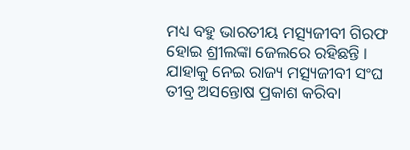ମଧ୍ୟ ବହୁ ଭାରତୀୟ ମତ୍ସ୍ୟଜୀବୀ ଗିରଫ ହୋଇ ଶ୍ରୀଲଙ୍କା ଜେଲରେ ରହିଛନ୍ତି । ଯାହାକୁ ନେଇ ରାଜ୍ୟ ମତ୍ସ୍ୟଜୀବୀ ସଂଘ ତୀବ୍ର ଅସନ୍ତୋଷ ପ୍ରକାଶ କରିବା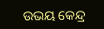ଉଭୟ କେନ୍ଦ୍ର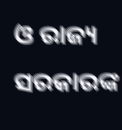ଓ ରାଜ୍ୟ ସରକାରଙ୍କ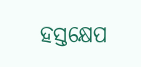ହସ୍ତକ୍ଷେପ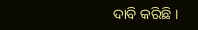ଦାବି କରିଛି ।